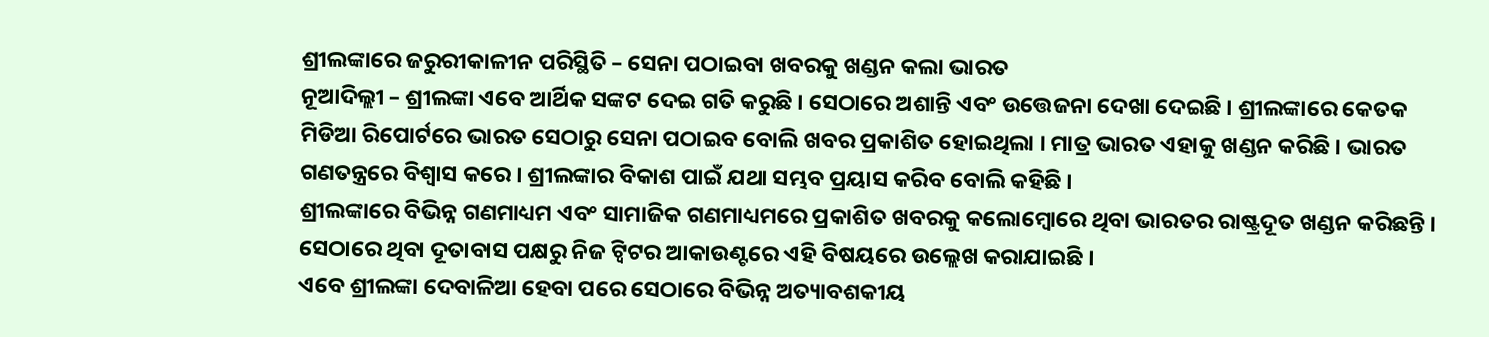ଶ୍ରୀଲଙ୍କାରେ ଜରୁରୀକାଳୀନ ପରିସ୍ଥିତି – ସେନା ପଠାଇବା ଖବରକୁ ଖଣ୍ଡନ କଲା ଭାରତ
ନୂଆଦିଲ୍ଲୀ – ଶ୍ରୀଲଙ୍କା ଏବେ ଆର୍ଥିକ ସଙ୍କଟ ଦେଇ ଗତି କରୁଛି । ସେଠାରେ ଅଶାନ୍ତି ଏବଂ ଉତ୍ତେଜନା ଦେଖା ଦେଇଛି । ଶ୍ରୀଲଙ୍କାରେ କେତକ ମିଡିଆ ରିପୋର୍ଟରେ ଭାରତ ସେଠାରୁ ସେନା ପଠାଇବ ବୋଲି ଖବର ପ୍ରକାଶିତ ହୋଇଥିଲା । ମାତ୍ର ଭାରତ ଏହାକୁ ଖଣ୍ଡନ କରିଛି । ଭାରତ ଗଣତନ୍ତ୍ରରେ ବିଶ୍ୱାସ କରେ । ଶ୍ରୀଲଙ୍କାର ବିକାଶ ପାଇଁ ଯଥା ସମ୍ଭବ ପ୍ରୟାସ କରିବ ବୋଲି କହିଛି ।
ଶ୍ରୀଲଙ୍କାରେ ବିଭିନ୍ନ ଗଣମାଧ୍ୟମ ଏବଂ ସାମାଜିକ ଗଣମାଧ୍ୟମରେ ପ୍ରକାଶିତ ଖବରକୁ କଲୋମ୍ବୋରେ ଥିବା ଭାରତର ରାଷ୍ଟ୍ରଦୂତ ଖଣ୍ଡନ କରିଛନ୍ତି । ସେଠାରେ ଥିବା ଦୂତାବାସ ପକ୍ଷରୁ ନିଜ ଟ୍ୱିଟର ଆକାଉଣ୍ଟରେ ଏହି ବିଷୟରେ ଉଲ୍ଲେଖ କରାଯାଇଛି ।
ଏବେ ଶ୍ରୀଲଙ୍କା ଦେବାଳିଆ ହେବା ପରେ ସେଠାରେ ବିଭିନ୍ନ ଅତ୍ୟାବଶକୀୟ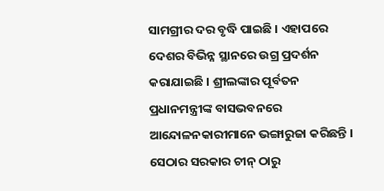ସାମଗ୍ରୀର ଦର ବୃଦ୍ଧି ପାଇଛି । ଏହାପରେ ଦେଶର ବିଭିନ୍ନ ସ୍ଥାନରେ ଉଗ୍ର ପ୍ରଦର୍ଶନ କରାଯାଇଛି । ଶ୍ରୀଲଙ୍କାର ପୂର୍ବତନ ପ୍ରଧାନମନ୍ତ୍ରୀଙ୍କ ବାସଭବନରେ ଆନ୍ଦୋଳନକାରୀମାନେ ଭଙ୍ଗାରୁଜା କରିଛନ୍ତି । ସେଠାର ସରକାର ଚୀନ୍ ଠାରୁ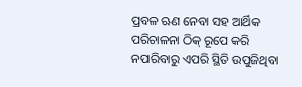ପ୍ରବଳ ଋଣ ନେବା ସହ ଆର୍ଥିକ ପରିଚାଳନା ଠିକ୍ ରୂପେ କରି ନପାରିବାରୁ ଏପରି ସ୍ଥିତି ଉପୁଜିଥିବା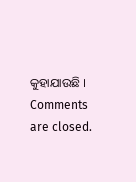କୁହାଯାଉଛି ।
Comments are closed.